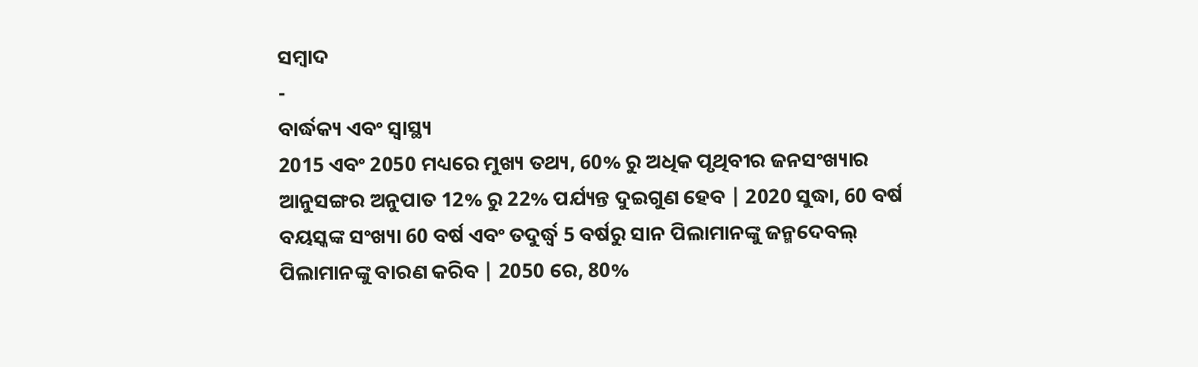ସମ୍ବାଦ
-
ବାର୍ଦ୍ଧକ୍ୟ ଏବଂ ସ୍ୱାସ୍ଥ୍ୟ
2015 ଏବଂ 2050 ମଧ୍ୟରେ ମୁଖ୍ୟ ତଥ୍ୟ, 60% ରୁ ଅଧିକ ପୃଥିବୀର ଜନସଂଖ୍ୟାର ଆନୁସଙ୍ଗର ଅନୁପାତ 12% ରୁ 22% ପର୍ଯ୍ୟନ୍ତ ଦୁଇଗୁଣ ହେବ | 2020 ସୁଦ୍ଧା, 60 ବର୍ଷ ବୟସ୍କଙ୍କ ସଂଖ୍ୟା 60 ବର୍ଷ ଏବଂ ତଦୁର୍ଦ୍ଧ୍ୱ 5 ବର୍ଷରୁ ସାନ ପିଲାମାନଙ୍କୁ ଜନ୍ମଦେବଲ୍ ପିଲାମାନଙ୍କୁ ବାରଣ କରିବ | 2050 ରେ, 80%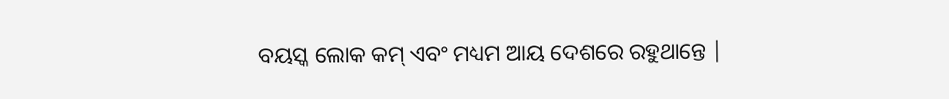ବୟସ୍କ ଲୋକ କମ୍ ଏବଂ ମଧ୍ୟମ ଆୟ ଦେଶରେ ରହୁଥାନ୍ତେ |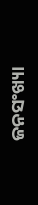ଜନସଂଖ୍ୟା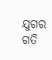ଯୁଗର ଗତି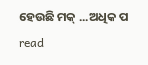ହେଉଛି ମକ୍ ...ଅଧିକ ପ read